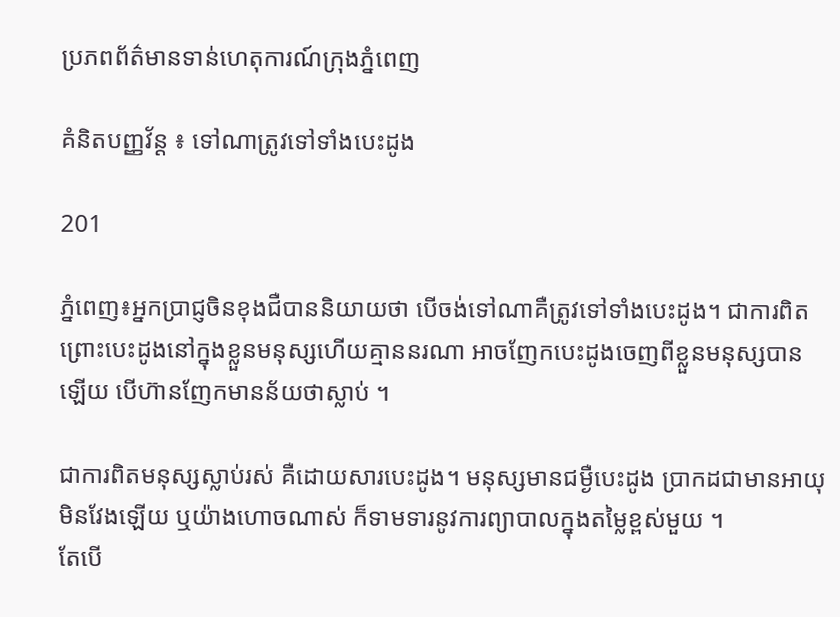ប្រភពព័ត៌មានទាន់ហេតុការណ៍ក្រុងភ្នំពេញ

គំនិតបញ្ញវ័ន្ដ ៖ ទៅណាត្រូវទៅទាំងបេះដូង

201

ភ្នំពេញ៖អ្នកប្រាជ្ញចិនខុងជឺបាននិយាយថា បើចង់ទៅណាគឺត្រូវទៅទាំងបេះដូង។ ជាការពិតព្រោះបេះដូងនៅក្នុងខ្លួនមនុស្សហើយគ្មាននរណា អាចញែកបេះដូងចេញពីខ្លួនមនុស្សបានឡើយ បើហ៊ានញែកមានន័យថាស្លាប់ ។

ជាការពិតមនុស្សស្លាប់រស់ គឺដោយសារបេះដូង។ មនុស្សមានជម្ងឺបេះដូង ប្រាកដជាមានអាយុមិនវែងឡើយ ឬយ៉ាងហោចណាស់ ក៏ទាមទារនូវការព្យាបាលក្នុងតម្លៃខ្ពស់មួយ ។
តែបើ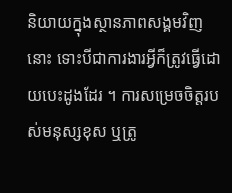និយាយក្នុងស្ថានភាពសង្គមវិញនោះ ទោះបីជាការងារអ្វីក៏ត្រូវធ្វើដោយបេះដូងដែរ ។ ការសម្រេចចិត្តរបស់មនុស្សខុស ឬត្រូ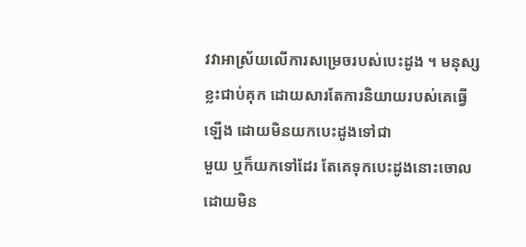វវាអាស្រ័យលើការសម្រេចរបស់បេះដូង ។ មនុស្សខ្លះជាប់គុក ដោយសារតែការនិយាយរបស់គេធ្វើឡើង ដោយមិនយកបេះដូងទៅជា
មួយ ឬក៏យកទៅដែរ តែគេទុកបេះដូងនោះចោល ដោយមិន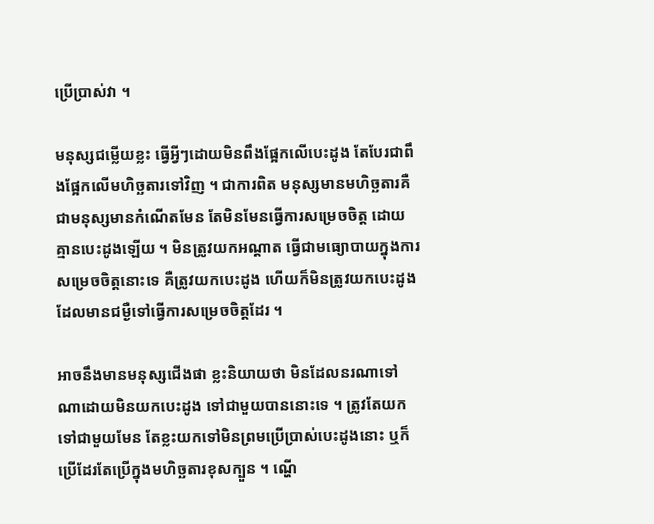ប្រើប្រាស់វា ។

មនុស្សជម្លើយខ្លះ ធ្វើអ្វីៗដោយមិនពឹងផ្អែកលើបេះដូង តែបែរជាពឹងផ្អែកលើមហិច្ឆតារទៅវិញ ។ ជាការពិត មនុស្សមានមហិច្ឆតារគឺ ជាមនុស្សមានកំណើតមែន តែមិនមែនធ្វើការសម្រេចចិត្ត ដោយគ្មានបេះដូងឡើយ ។ មិនត្រូវយកអណ្ដាត ធ្វើជាមធ្យោបាយក្នុងការសម្រេចចិត្តនោះទេ គឺត្រូវយកបេះដូង ហើយក៏មិនត្រូវយកបេះដូង ដែលមានជម្ងឺទៅធ្វើការសម្រេចចិត្តដែរ ។

អាចនឹងមានមនុស្សជើងផា ខ្លះនិយាយថា មិនដែលនរណាទៅណាដោយមិនយកបេះដូង ទៅជាមួយបាននោះទេ ។ ត្រូវតែយកទៅជាមួយមែន តែខ្លះយកទៅមិនព្រមប្រើប្រាស់បេះដូងនោះ ឬក៏ប្រើដែរតែប្រើក្នុងមហិច្ឆតារខុសក្បួន ។ ណ្ហើ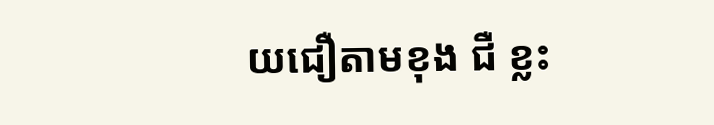យជឿតាមខុង ជឺ ខ្លះ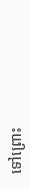ទៅព្រោះ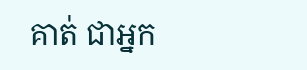គាត់ ជាអ្នក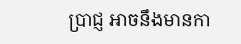ប្រាជ្ញ អាចនឹងមានកា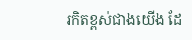រកិតខ្ពស់ជាងយើង ដែ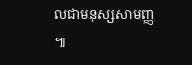លជាមនុស្សសាមញ្ញ ៕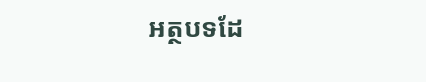អត្ថបទដែ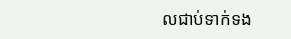លជាប់ទាក់ទង